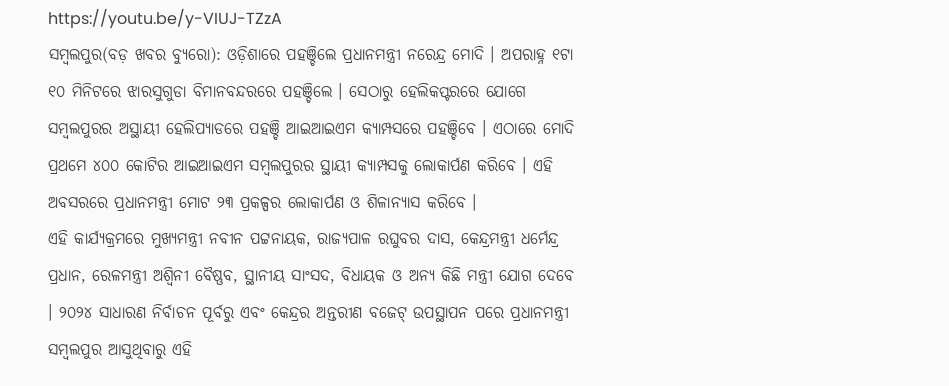https://youtu.be/y-VIUJ-TZzA
ସମ୍ବଲପୁର(ବଡ଼ ଖବର ବ୍ୟୁରୋ): ଓଡ଼ିଶାରେ ପହଞ୍ଚିଲେ ପ୍ରଧାନମନ୍ତ୍ରୀ ନରେନ୍ଦ୍ର ମୋଦି । ଅପରାହ୍ନ ୧ଟା ୧୦ ମିନିଟରେ ଝାରସୁଗୁଡା ବିମାନବନ୍ଦରରେ ପହଞ୍ଚିଲେ । ସେଠାରୁ ହେଲିକପ୍ଟରରେ ଯୋଗେ ସମ୍ବଲପୁରର ଅସ୍ଥାୟୀ ହେଲିପ୍ୟାଡରେ ପହଞ୍ଚି ଆଇଆଇଏମ କ୍ୟାମ୍ପସରେ ପହଞ୍ଚିବେ । ଏଠାରେ ମୋଦି ପ୍ରଥମେ ୪୦୦ କୋଟିର ଆଇଆଇଏମ ସମ୍ବଲପୁରର ସ୍ଥାୟୀ କ୍ୟାମ୍ପସକୁ ଲୋକାର୍ପଣ କରିବେ । ଏହି ଅବସରରେ ପ୍ରଧାନମନ୍ତ୍ରୀ ମୋଟ ୨୩ ପ୍ରକଳ୍ପର ଲୋକାର୍ପଣ ଓ ଶିଳାନ୍ୟାସ କରିବେ ।
ଏହି କାର୍ଯ୍ୟକ୍ରମରେ ମୁଖ୍ୟମନ୍ତ୍ରୀ ନବୀନ ପଟ୍ଟନାୟକ, ରାଜ୍ୟପାଳ ରଘୁବର ଦାସ, କେନ୍ଦ୍ରମନ୍ତ୍ରୀ ଧର୍ମେନ୍ଦ୍ର ପ୍ରଧାନ, ରେଳମନ୍ତ୍ରୀ ଅଶ୍ବିନୀ ବୈଷ୍ଣବ, ସ୍ଥାନୀୟ ସାଂସଦ, ବିଧାୟକ ଓ ଅନ୍ୟ କିଛି ମନ୍ତ୍ରୀ ଯୋଗ ଦେବେ । ୨୦୨୪ ସାଧାରଣ ନିର୍ବାଚନ ପୂର୍ବରୁ ଏବଂ କେନ୍ଦ୍ରର ଅନ୍ତରୀଣ ବଜେଟ୍ ଉପସ୍ଥାପନ ପରେ ପ୍ରଧାନମନ୍ତ୍ରୀ ସମ୍ବଲପୁର ଆସୁଥିବାରୁ ଏହି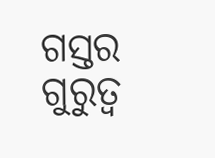ଗସ୍ତର ଗୁରୁତ୍ବ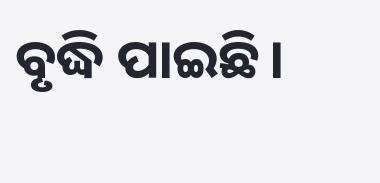ବୃଦ୍ଧି ପାଇଛି।